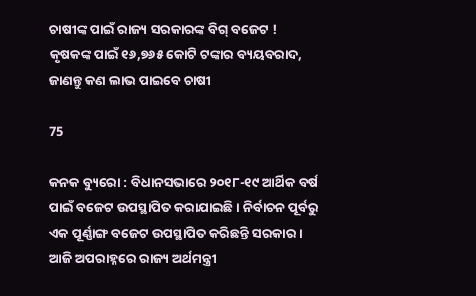ଚାଷୀଙ୍କ ପାଇଁ ରାଜ୍ୟ ସରକାରଙ୍କ ବିଗ୍ ବଜେଟ ! କୃଷକଙ୍କ ପାଇଁ ୧୬,୭୬୫ କୋଟି ଟଙ୍କାର ବ୍ୟୟବରାଦ, ଜାଣନ୍ତୁ କଣ ଲାଭ ପାଇବେ ଚାଷୀ

75

କନକ ବ୍ୟୁରୋ : ବିଧାନସଭାରେ ୨୦୧୮-୧୯ ଆର୍ଥିକ ବର୍ଷ ପାଇଁ ବଜେଟ ଉପସ୍ଥାପିତ କରାଯାଇଛି । ନିର୍ବାଚନ ପୂର୍ବରୁ ଏକ ପୂର୍ଣ୍ଣାଙ୍ଗ ବଜେଟ ଉପସ୍ଥାପିତ କରିଛନ୍ତି ସରକାର । ଆଜି ଅପରାହ୍ନରେ ରାଜ୍ୟ ଅର୍ଥମନ୍ତ୍ରୀ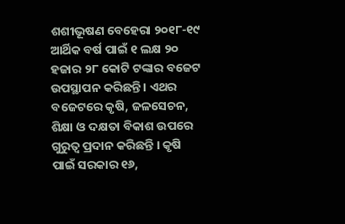ଶଶୀଭୂଷଣ ବେହେରା ୨୦୧୮-୧୯ ଆର୍ଥିକ ବର୍ଷ ପାଇଁ ୧ ଲକ୍ଷ ୨୦ ହଜାର ୨୮ କୋଟି ଟଙ୍କାର ବଜେଟ ଉପସ୍ଥାପନ କରିଛନ୍ତି । ଏଥର ବଜେଟରେ କୃଷି, ଜଳସେଚନ, ଶିକ୍ଷା ଓ ଦକ୍ଷତା ବିକାଶ ଉପରେ ଗୁରୁତ୍ୱ ପ୍ରଦାନ କରିଛନ୍ତି । କୃଷି ପାଇଁ ସରକାର ୧୬,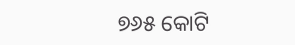୭୬୫ କୋଟି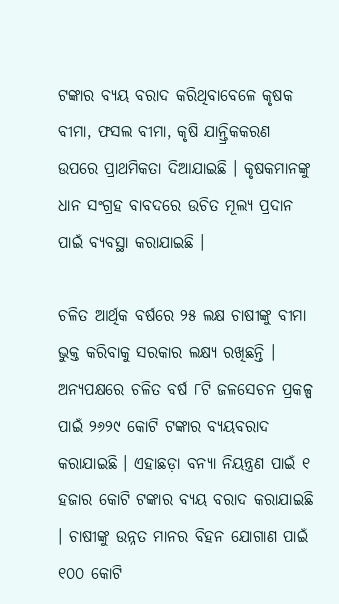ଟଙ୍କାର ବ୍ୟୟ ବରାଦ କରିଥିବାବେଳେ କୃଷକ ବୀମା, ଫସଲ ବୀମା, କୃଷି ଯାନ୍ତ୍ରିକକରଣ ଉପରେ ପ୍ରାଥମିକତା ଦିଆଯାଇଛି । କୃଷକମାନଙ୍କୁ ଧାନ ସଂଗ୍ରହ ବାବଦରେ ଉଚିତ ମୂଲ୍ୟ ପ୍ରଦାନ ପାଇଁ ବ୍ୟବସ୍ଥା କରାଯାଇଛି ।

ଚଳିତ ଆର୍ଥିକ ବର୍ଷରେ ୨୫ ଲକ୍ଷ ଚାଷୀଙ୍କୁ ବୀମା ଭୁକ୍ତ କରିବାକୁ ସରକାର ଲକ୍ଷ୍ୟ ରଖିଛନ୍ତି । ଅନ୍ୟପକ୍ଷରେ ଚଳିତ ବର୍ଷ ୮ଟି ଜଳସେଚନ ପ୍ରକଳ୍ପ ପାଇଁ ୨୬୨୯ କୋଟି ଟଙ୍କାର ବ୍ୟୟବରାଦ କରାଯାଇଛି । ଏହାଛଡ଼ା ବନ୍ୟା ନିୟନ୍ତ୍ରଣ ପାଇଁ ୧ ହଜାର କୋଟି ଟଙ୍କାର ବ୍ୟୟ ବରାଦ କରାଯାଇଛି । ଚାଷୀଙ୍କୁ ଉନ୍ନତ ମାନର ବିହନ ଯୋଗାଣ ପାଇଁ ୧୦୦ କୋଟି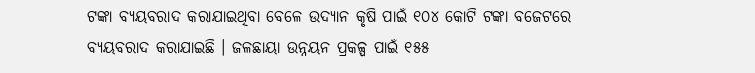ଟଙ୍କା ବ୍ୟୟବରାଦ କରାଯାଇଥିବା ବେଳେ ଉଦ୍ୟାନ କୃଷି ପାଇଁ ୧୦୪ କୋଟି ଟଙ୍କା ବଜେଟରେ ବ୍ୟୟବରାଦ କରାଯାଇଛି । ଜଳଛାୟା ଉନ୍ନୟନ ପ୍ରକଳ୍ପ ପାଇଁ ୧୫୫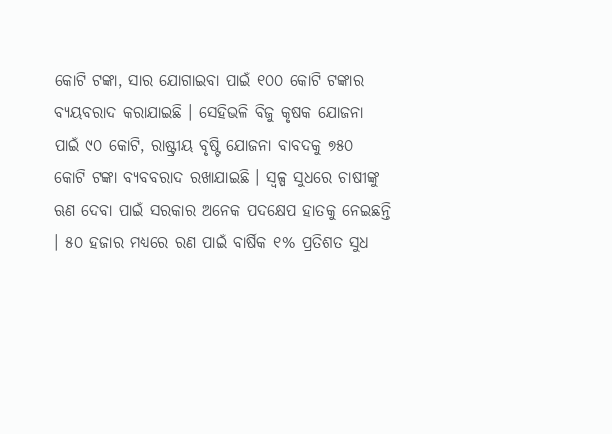କୋଟି ଟଙ୍କା, ସାର ଯୋଗାଇବା ପାଇଁ ୧୦୦ କୋଟି ଟଙ୍କାର ବ୍ୟୟବରାଦ କରାଯାଇଛି । ସେହିଭଳି ବିଜୁ କୃଷକ ଯୋଜନା ପାଇଁ ୯୦ କୋଟି, ରାଷ୍ଟ୍ରୀୟ ବୃଷ୍ଟି ଯୋଜନା ବାବଦକୁ ୭୫୦ କୋଟି ଟଙ୍କା ବ୍ୟବବରାଦ ରଖାଯାଇଛି । ସ୍ୱଳ୍ପ ସୁଧରେ ଚାଷୀଙ୍କୁ ଋଣ ଦେବା ପାଇଁ ସରକାର ଅନେକ ପଦକ୍ଷେପ ହାତକୁ ନେଇଛନ୍ତି । ୫୦ ହଜାର ମଧ୍ୟରେ ରଣ ପାଇଁ ବାର୍ଷିକ ୧% ପ୍ରତିଶତ ସୁଧ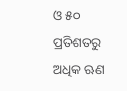ଓ ୫୦ ପ୍ରତିଶତରୁ ଅଧିକ ଋଣ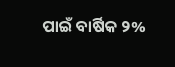ପାଇଁ ବାର୍ଷିକ ୨%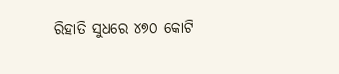ରିହାତି ସୁଧରେ ୪୭୦ କୋଟି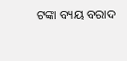ଟଙ୍କା ବ୍ୟୟ ବରାଦ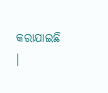କରାଯାଇଛି ।